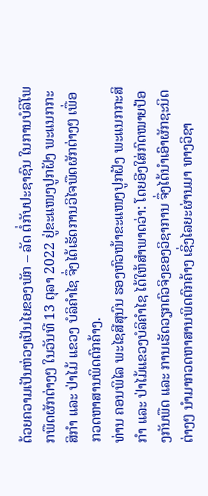ດ້ວຍຄວາມເປັນຫ່ວງເປັນໄຍຂອງພັກ – ລັດ ຕໍ່ກັບປະຊາຊົນ ໃນການບໍລິໂພກພືດຜັກຕ່າງໆ ໃນວັນທີ 13 ຕຸລາ 2022 ຢູ່ຂະແໜງປູກຝັງ ພະແນກກະສິກຳ ແລະ ປ່າໄມ້ ແຂວງ ບໍລິຄຳໄຊ ຈຶ່ງໄດ້ເຮັດການວິໄຈພືດຜັກຕ່າງໆ ເພື່ອກວດຫາສານພິດຕົກຄ້າງ.
ທ່ານ ຄອນພິໄລ ພະໄຊສີສຸນົນ ຮອງຫົວໜ້າຂະແໜງປູກຝັງ ພະແນກກະສິກຳ ແລະ ປ່າໄມ້ແຂວງບໍລິຄຳໄຊ ໄດ້ໃຫ້ສຳພາດວ່າ: ໂດຍອີງໃສ່ກົດໝາຍປ້ອງກັນພືດ ແລະ ການເຮັດວຽກຕົວຈິງຂອງວິຊາການ ຈຶ່ງໄດ້ນຳເອົາຜັກຊະນິດຕ່າງໆ ນຳມາກວດຫາສານພິດຕົກຄ້າງ ເຊິ່ງໄລຍະຜ່ານມາ ທາງວິຊາ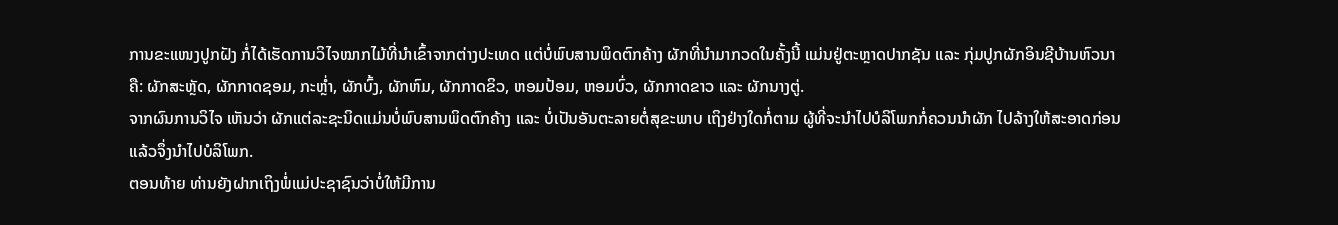ການຂະແໜງປູກຝັງ ກໍ່ໄດ້ເຮັດການວິໄຈໝາກໄມ້ທີ່ນຳເຂົ້າຈາກຕ່າງປະເທດ ແຕ່ບໍ່ພົບສານພິດຕົກຄ້າງ ຜັກທີ່ນຳມາກວດໃນຄັ້ງນີ້ ແມ່ນຢູ່ຕະຫຼາດປາກຊັນ ແລະ ກຸ່ມປູກຜັກອິນຊີບ້ານຫົວນາ ຄື: ຜັກສະຫຼັດ, ຜັກກາດຊອມ, ກະຫຼ່ຳ, ຜັກບົ້ງ, ຜັກຫົມ, ຜັກກາດຂິວ, ຫອມປ້ອມ, ຫອມບົ່ວ, ຜັກກາດຂາວ ແລະ ຜັກນາງຕູ່.
ຈາກຜົນການວິໄຈ ເຫັນວ່າ ຜັກແຕ່ລະຊະນິດແມ່ນບໍ່ພົບສານພິດຕົກຄ້າງ ແລະ ບໍ່ເປັນອັນຕະລາຍຕໍ່ສຸຂະພາບ ເຖິງຢ່າງໃດກໍ່ຕາມ ຜູ້ທີ່ຈະນຳໄປບໍລິໂພກກໍ່ຄວນນຳຜັກ ໄປລ້າງໃຫ້ສະອາດກ່ອນ ແລ້ວຈຶ່ງນຳໄປບໍລິໂພກ.
ຕອນທ້າຍ ທ່ານຍັງຝາກເຖິງພໍ່ແມ່ປະຊາຊົນວ່າບໍ່ໃຫ້ມີການ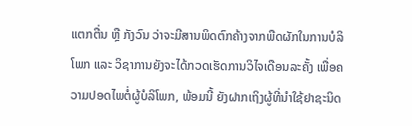ແຕກຕື່ນ ຫຼື ກັງວົນ ວ່າຈະມີສານພິດຕົກຄ້າງຈາກພືດຜັກໃນການບໍລິໂພກ ແລະ ວິຊາການຍັງຈະໄດ້ກວດເຮັດການວິໄຈເດືອນລະຄັ້ງ ເພື່ອຄວາມປອດໄພຕໍ່ຜູ້ບໍລິໂພກ, ພ້ອມນີ້ ຍັງຝາກເຖິງຜູ້ທີ່ນຳໃຊ້ຢາຊະນິດ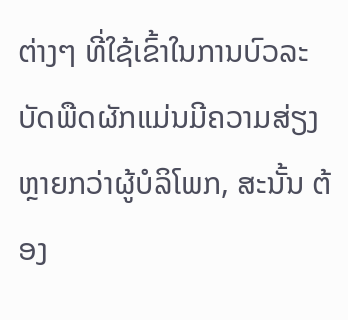ຕ່າງໆ ທີ່ໃຊ້ເຂົ້າໃນການບົວລະບັດພືດຜັກແມ່ນມີຄວາມສ່ຽງຫຼາຍກວ່າຜູ້ບໍລິໂພກ, ສະນັ້ນ ຕ້ອງ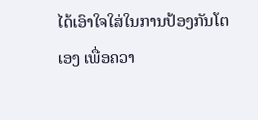ໄດ້ເອົາໃຈໃສ່ໃນການປ້ອງກັນໂຕເອງ ເພື່ອຄວາ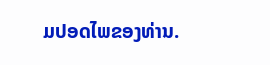ມປອດໄພຂອງທ່ານ.